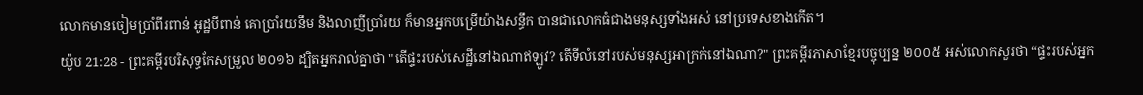លោកមានចៀមប្រាំពីរពាន់ អូដ្ឋបីពាន់ គោប្រាំរយនឹម និងលាញីប្រាំរយ ក៏មានអ្នកបម្រើយ៉ាងសន្ធឹក បានជាលោកធំជាងមនុស្សទាំងអស់ នៅប្រទេសខាងកើត។
យ៉ូប 21:28 - ព្រះគម្ពីរបរិសុទ្ធកែសម្រួល ២០១៦ ដ្បិតអ្នករាល់គ្នាថា "តើផ្ទះរបស់សេដ្ឋីនៅឯណាឥឡូវ? តើទីលំនៅរបស់មនុស្សអាក្រក់នៅឯណា?" ព្រះគម្ពីរភាសាខ្មែរបច្ចុប្បន្ន ២០០៥ អស់លោកសួរថា “ផ្ទះរបស់អ្នក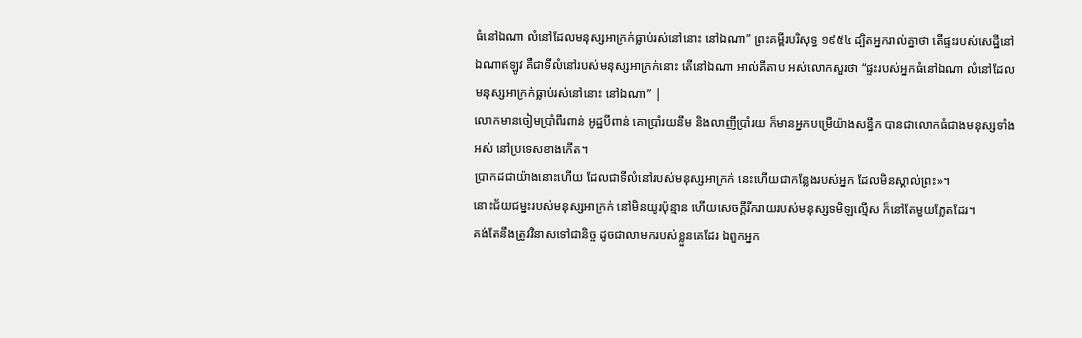ធំនៅឯណា លំនៅដែលមនុស្សអាក្រក់ធ្លាប់រស់នៅនោះ នៅឯណា” ព្រះគម្ពីរបរិសុទ្ធ ១៩៥៤ ដ្បិតអ្នករាល់គ្នាថា តើផ្ទះរបស់សេដ្ឋីនៅឯណាឥឡូវ គឺជាទីលំនៅរបស់មនុស្សអាក្រក់នោះ តើនៅឯណា អាល់គីតាប អស់លោកសួរថា “ផ្ទះរបស់អ្នកធំនៅឯណា លំនៅដែលមនុស្សអាក្រក់ធ្លាប់រស់នៅនោះ នៅឯណា” |
លោកមានចៀមប្រាំពីរពាន់ អូដ្ឋបីពាន់ គោប្រាំរយនឹម និងលាញីប្រាំរយ ក៏មានអ្នកបម្រើយ៉ាងសន្ធឹក បានជាលោកធំជាងមនុស្សទាំងអស់ នៅប្រទេសខាងកើត។
ប្រាកដជាយ៉ាងនោះហើយ ដែលជាទីលំនៅរបស់មនុស្សអាក្រក់ នេះហើយជាកន្លែងរបស់អ្នក ដែលមិនស្គាល់ព្រះ»។
នោះជ័យជម្នះរបស់មនុស្សអាក្រក់ នៅមិនយូរប៉ុន្មាន ហើយសេចក្ដីរីករាយរបស់មនុស្សទមិឡល្មើស ក៏នៅតែមួយភ្លែតដែរ។
គង់តែនឹងត្រូវវិនាសទៅជានិច្ច ដូចជាលាមករបស់ខ្លួនគេដែរ ឯពួកអ្នក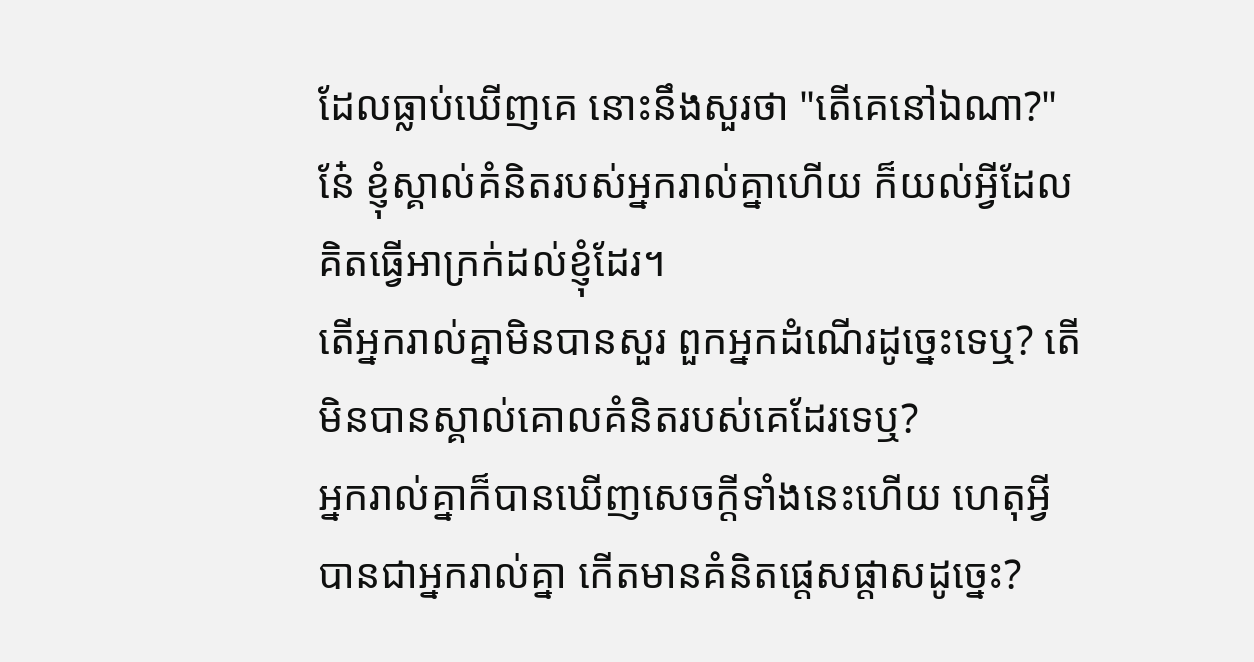ដែលធ្លាប់ឃើញគេ នោះនឹងសួរថា "តើគេនៅឯណា?"
នែ៎ ខ្ញុំស្គាល់គំនិតរបស់អ្នករាល់គ្នាហើយ ក៏យល់អ្វីដែលគិតធ្វើអាក្រក់ដល់ខ្ញុំដែរ។
តើអ្នករាល់គ្នាមិនបានសួរ ពួកអ្នកដំណើរដូច្នេះទេឬ? តើមិនបានស្គាល់គោលគំនិតរបស់គេដែរទេឬ?
អ្នករាល់គ្នាក៏បានឃើញសេចក្ដីទាំងនេះហើយ ហេតុអ្វីបានជាអ្នករាល់គ្នា កើតមានគំនិតផ្តេសផ្តាសដូច្នេះ?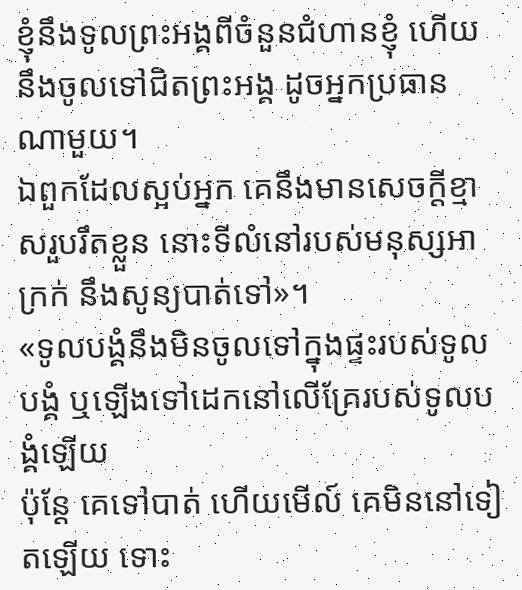ខ្ញុំនឹងទូលព្រះអង្គពីចំនួនជំហានខ្ញុំ ហើយនឹងចូលទៅជិតព្រះអង្គ ដូចអ្នកប្រធានណាមួយ។
ឯពួកដែលស្អប់អ្នក គេនឹងមានសេចក្ដីខ្មាសរួបរឹតខ្លួន នោះទីលំនៅរបស់មនុស្សអាក្រក់ នឹងសូន្យបាត់ទៅ»។
«ទូលបង្គំនឹងមិនចូលទៅក្នុងផ្ទះរបស់ទូលបង្គំ ឬឡើងទៅដេកនៅលើគ្រែរបស់ទូលបង្គំឡើយ
ប៉ុន្ដែ គេទៅបាត់ ហើយមើល៍ គេមិននៅទៀតឡើយ ទោះ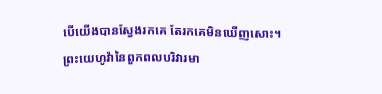បើយើងបានស្វែងរកគេ តែរកគេមិនឃើញសោះ។
ព្រះយេហូវ៉ានៃពួកពលបរិវារមា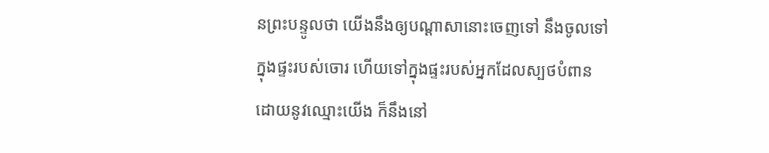នព្រះបន្ទូលថា យើងនឹងឲ្យបណ្ដាសានោះចេញទៅ នឹងចូលទៅក្នុងផ្ទះរបស់ចោរ ហើយទៅក្នុងផ្ទះរបស់អ្នកដែលស្បថបំពានដោយនូវឈ្មោះយើង ក៏នឹងនៅ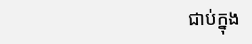ជាប់ក្នុង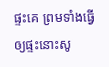ផ្ទះគេ ព្រមទាំងធ្វើឲ្យផ្ទះនោះសូ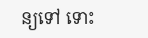ន្យទៅ ទោះ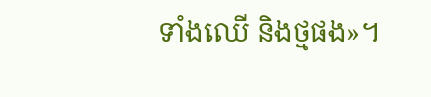ទាំងឈើ និងថ្មផង»។